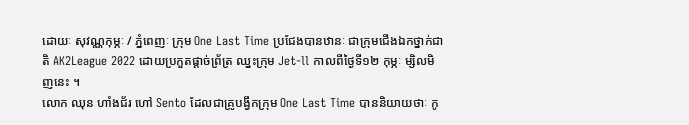ដោយៈ សុវណ្ណកុម្ភៈ / ភ្នំពេញៈ ក្រុម One Last Time ប្រជែងបានឋានៈ ជាក្រុមជើងឯកថ្នាក់ជាតិ AK2League 2022 ដោយប្រកួតផ្ដាច់ព្រ័ត្រ ឈ្នះក្រុម Jet-ll កាលពីថ្ងៃទី១២ កុម្ភៈ ម្សិលមិញនេះ ។
លោក ឈុន ហាំងជ័រ ហៅ Sento ដែលជាគ្រូបង្វឹកក្រុម One Last Time បាននិយាយថាៈ កូ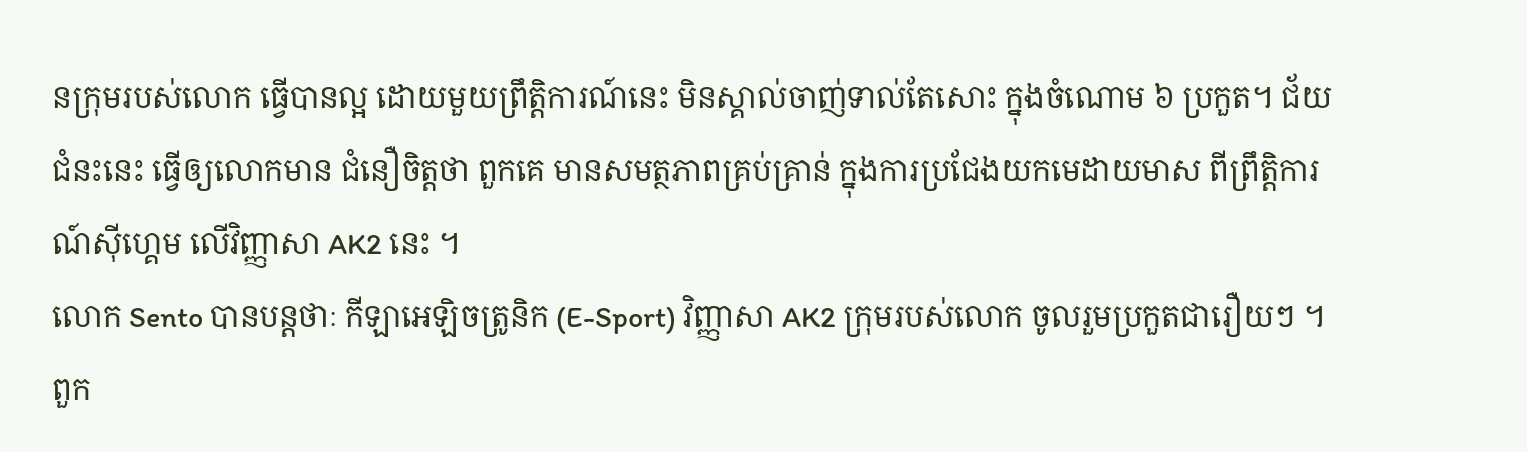នក្រុមរបស់លោក ធ្វើបានល្អ ដោយមួយព្រឹត្តិការណ៍នេះ មិនស្គាល់ចាញ់ទាល់តែសោះ ក្នុងចំណោម ៦ ប្រកួត។ ជ័យជំនះនេះ ធ្វើឲ្យលោកមាន ជំនឿចិត្តថា ពួកគេ មានសមត្ថភាពគ្រប់គ្រាន់ ក្នុងការប្រជែងយកមេដាយមាស ពីព្រឹត្តិការណ៍ស៊ីហ្គេម លើវិញ្ញាសា AK2 នេះ ។
លោក Sento បានបន្ដថាៈ កីឡាអេឡិចត្រូនិក (E-Sport) វិញ្ញាសា AK2 ក្រុមរបស់លោក ចូលរួមប្រកួតជារឿយៗ ។ ពួក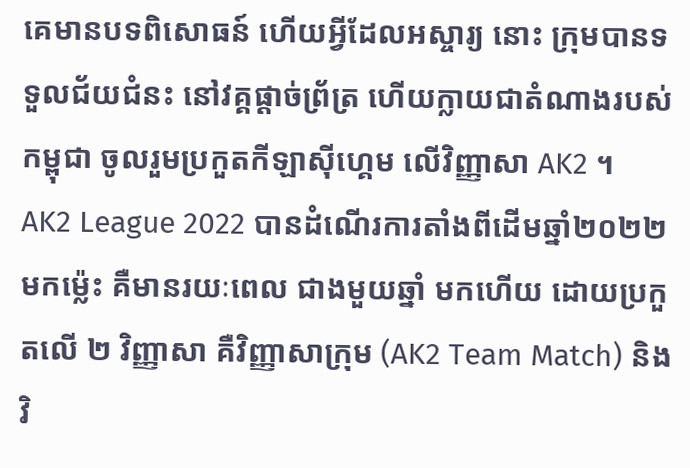គេមានបទពិសោធន៍ ហើយអ្វីដែលអស្ចារ្យ នោះ ក្រុមបានទទួលជ័យជំនះ នៅវគ្គផ្ដាច់ព្រ័ត្រ ហើយក្លាយជាតំណាងរបស់កម្ពុជា ចូលរួមប្រកួតកីឡាស៊ីហ្គេម លើវិញ្ញាសា AK2 ។
AK2 League 2022 បានដំណើរការតាំងពីដើមឆ្នាំ២០២២ មកម្ល៉េះ គឺមានរយៈពេល ជាងមួយឆ្នាំ មកហើយ ដោយប្រកួតលើ ២ វិញ្ញាសា គឺវិញ្ញាសាក្រុម (AK2 Team Match) និងវិ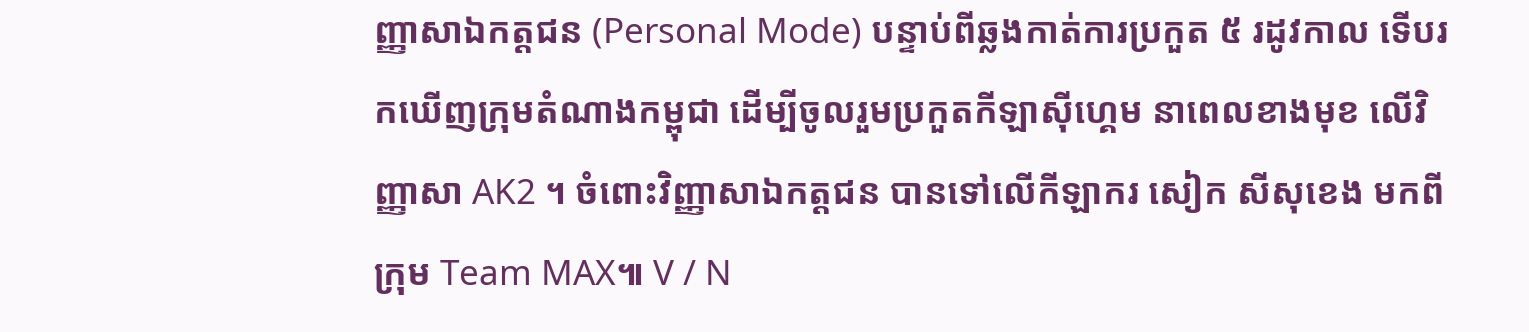ញ្ញាសាឯកត្តជន (Personal Mode) បន្ទាប់ពីឆ្លងកាត់ការប្រកួត ៥ រដូវកាល ទើបរកឃើញក្រុមតំណាងកម្ពុជា ដើម្បីចូលរួមប្រកួតកីឡាស៊ីហ្គេម នាពេលខាងមុខ លើវិញ្ញាសា AK2 ។ ចំពោះវិញ្ញាសាឯកត្តជន បានទៅលើកីឡាករ សៀក សីសុខេង មកពីក្រុម Team MAX៕ V / N